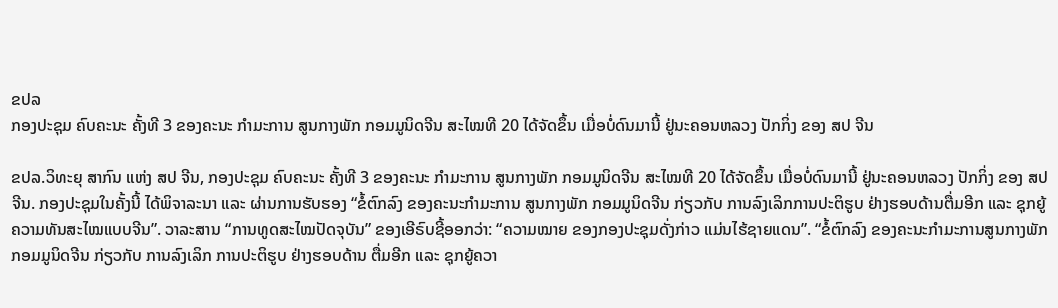ຂປລ
ກອງປະຊຸມ ຄົບຄະນະ ຄັ້ງທີ 3 ຂອງຄະນະ ກຳມະການ ສູນກາງພັກ ກອມມູນິດຈີນ ສະໄໝທີ 20 ໄດ້ຈັດຂຶ້ນ ເມື່ອບໍ່ດົນມານີ້ ຢູ່ນະຄອນຫລວງ ປັກກິ່ງ ຂອງ ສປ ຈີນ

ຂປລ.ວິທະຍຸ ສາກົນ ແຫ່ງ ສປ ຈີນ, ກອງປະຊຸມ ຄົບຄະນະ ຄັ້ງທີ 3 ຂອງຄະນະ ກຳມະການ ສູນກາງພັກ ກອມມູນິດຈີນ ສະໄໝທີ 20 ໄດ້ຈັດຂຶ້ນ ເມື່ອບໍ່ດົນມານີ້ ຢູ່ນະຄອນຫລວງ ປັກກິ່ງ ຂອງ ສປ ຈີນ. ກອງປະຊຸມໃນຄັ້ງນີ້ ໄດ້ພິຈາລະນາ ແລະ ຜ່ານການຮັບຮອງ “ຂໍ້ຕົກລົງ ຂອງຄະນະກຳມະການ ສູນກາງພັກ ກອມມູນິດຈີນ ກ່ຽວກັບ ການລົງເລິກການປະຕິຮູບ ຢ່າງຮອບດ້ານຕື່ມອີກ ແລະ ຊຸກຍູ້ຄວາມທັນສະໄໝແບບຈີນ”. ວາລະສານ “ການທູດສະໄໝປັດຈຸບັນ” ຂອງເອີຣົບຊີ້ອອກວ່າ: “ຄວາມໝາຍ ຂອງກອງປະຊຸມດັ່ງກ່າວ ແມ່ນໄຮ້ຊາຍແດນ”. “ຂໍ້ຕົກລົງ ຂອງຄະນະກຳມະການສູນກາງພັກ ກອມມູນິດຈີນ ກ່ຽວກັບ ການລົງເລິກ ການປະຕິຮູບ ຢ່າງຮອບດ້ານ ຕື່ມອີກ ແລະ ຊຸກຍູ້ຄວາ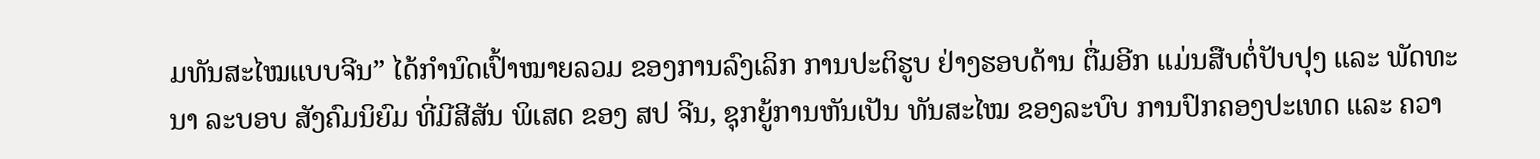ມທັນສະໄໝແບບຈີນ” ໄດ້ກຳນົດເປົ້າໝາຍລວມ ຂອງການລົງເລິກ ການປະຕິຮູບ ຢ່າງຮອບດ້ານ ຕື່ມອີກ ແມ່ນສືບຕໍ່ປັບປຸງ ແລະ ພັດທະນາ ລະບອບ ສັງຄົມນິຍົມ ທີ່ມີສີສັນ ພິເສດ ຂອງ ສປ ຈີນ, ຊຸກຍູ້ການຫັນເປັນ ທັນສະໄໝ ຂອງລະບົບ ການປົກຄອງປະເທດ ແລະ ຄວາ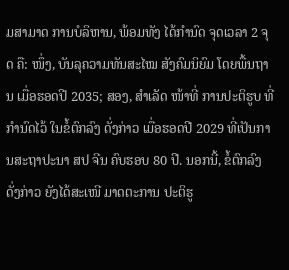ມສາມາດ ການບໍລິຫານ, ພ້ອມທັງ ໄດ້ກຳນົດ ຈຸດເວລາ 2 ຈຸດ ຄື: ໜຶ່ງ, ບັນລຸຄວາມທັນສະໄໝ ສັງຄົມນິຍົມ ໂດຍພື້ນຖານ ເມື່ອຮອດປີ 2035; ສອງ, ສຳເລັດ ໜ້າທີ່ ການປະຕິຮູບ ທີ່ກຳນົດໄວ້ ໃນຂໍ້ຕົກລົງ ດັ່ງກ່າວ ເມື່ອຮອດປີ 2029 ທີ່ເປັນການສະຖາປະນາ ສປ ຈີນ ຄົບຮອບ 80 ປີ. ນອກນີ້, ຂໍ້ຕົກລົງ ດັ່ງກ່າວ ຍັງໄດ້ສະເໜີ ມາດຕະການ ປະຕິຮູ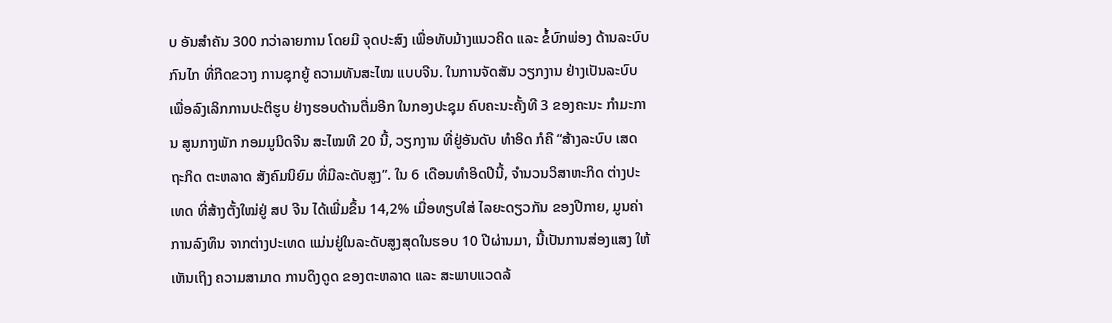ບ ອັນສຳຄັນ 300 ກວ່າລາຍການ ໂດຍມີ ຈຸດປະສົງ ເພື່ອທັບມ້າງແນວຄິດ ແລະ ຂໍ້ບົກພ່ອງ ດ້ານລະບົບກົນໄກ ທີ່ກີດຂວາງ ການຊຸກຍູ້ ຄວາມທັນສະໄໝ ແບບຈີນ. ໃນການຈັດສັນ ວຽກງານ ຢ່າງເປັນລະບົບ ເພື່ອລົງເລິກການປະຕິຮູບ ຢ່າງຮອບດ້ານຕື່ມອີກ ໃນກອງປະຊຸມ ຄົບຄະນະຄັ້ງທີ 3 ຂອງຄະນະ ກຳມະການ ສູນກາງພັກ ກອມມູນິດຈີນ ສະໄໝທີ 20 ນີ້, ວຽກງານ ທີ່ຢູ່ອັນດັບ ທຳອິດ ກໍຄື “ສ້າງລະບົບ ເສດຖະກິດ ຕະຫລາດ ສັງຄົມນິຍົມ ທີ່ມີລະດັບສູງ”. ໃນ 6 ເດືອນທຳອິດປີນີ້, ຈຳນວນວິສາຫະກິດ ຕ່າງປະເທດ ທີ່ສ້າງຕັ້ງໃໝ່ຢູ່ ສປ ຈີນ ໄດ້ເພີ່ມຂຶ້ນ 14,2% ເມື່ອທຽບໃສ່ ໄລຍະດຽວກັນ ຂອງປີກາຍ, ມູນຄ່າການລົງທຶນ ຈາກຕ່າງປະເທດ ແມ່ນຢູ່ໃນລະດັບສູງສຸດໃນຮອບ 10 ປີຜ່ານມາ, ນີ້ເປັນການສ່ອງແສງ ໃຫ້ເຫັນເຖິງ ຄວາມສາມາດ ການດຶງດູດ ຂອງຕະຫລາດ ແລະ ສະພາບແວດລ້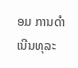ອມ ການດຳເນີນທຸລະ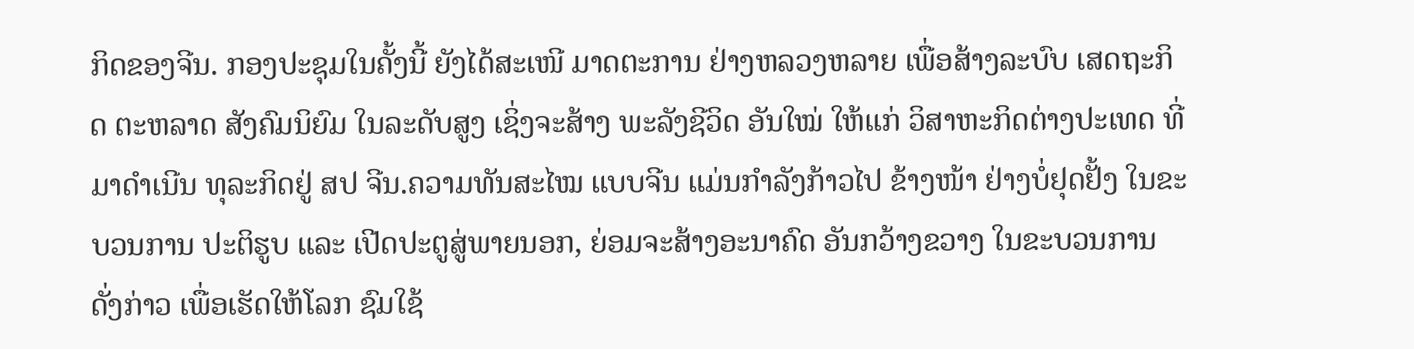ກິດຂອງຈີນ. ກອງປະຊຸມໃນຄັ້ງນີ້ ຍັງໄດ້ສະເໜີ ມາດຕະການ ຢ່າງຫລວງຫລາຍ ເພື່ອສ້າງລະບົບ ເສດຖະກິດ ຕະຫລາດ ສັງຄົມນິຍົມ ໃນລະດັບສູງ ເຊິ່ງຈະສ້າງ ພະລັງຊີວິດ ອັນໃໝ່ ໃຫ້ແກ່ ວິສາຫະກິດຕ່າງປະເທດ ທີ່ມາດຳເນີນ ທຸລະກິດຢູ່ ສປ ຈີນ.ຄວາມທັນສະໄໝ ແບບຈີນ ແມ່ນກຳລັງກ້າວໄປ ຂ້າງໜ້າ ຢ່າງບໍ່ຢຸດຢັ້ງ ໃນຂະບວນການ ປະຕິຮູບ ແລະ ເປີດປະຕູສູ່ພາຍນອກ, ຍ່ອມຈະສ້າງອະນາຄົດ ອັນກວ້າງຂວາງ ໃນຂະບວນການ ດັ່ງກ່າວ ເພື່ອເຮັດໃຫ້ໂລກ ຊົມໃຊ້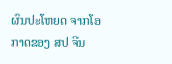ຜົນປະໂຫຍດ ຈາກໂອກາດຂອງ ສປ ຈີນ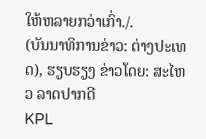ໃຫ້ຫລາຍກວ່າເກົ່າ./.
(ບັນນາທິການຂ່າວ: ຕ່າງປະເທດ), ຮຽບຮຽງ ຂ່າວໂດຍ: ສະໄຫວ ລາດປາກດີ
KPL